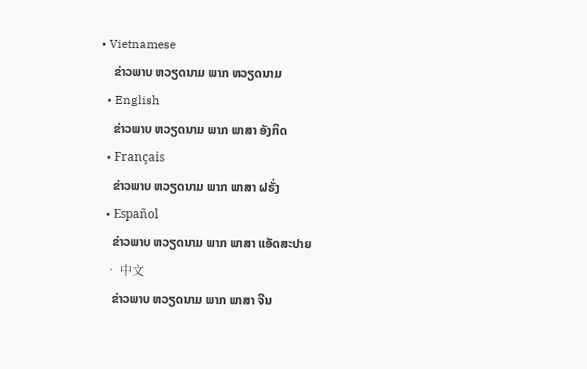• Vietnamese
    ຂ່າວພາບ ຫວຽດນາມ ພາກ ຫວຽດນາມ
  • English
    ຂ່າວພາບ ຫວຽດນາມ ພາກ ພາສາ ອັງກິດ
  • Français
    ຂ່າວພາບ ຫວຽດນາມ ພາກ ພາສາ ຝຣັ່ງ
  • Español
    ຂ່າວພາບ ຫວຽດນາມ ພາກ ພາສາ ແອັດສະປາຍ
  • 中文
    ຂ່າວພາບ ຫວຽດນາມ ພາກ ພາສາ ຈີນ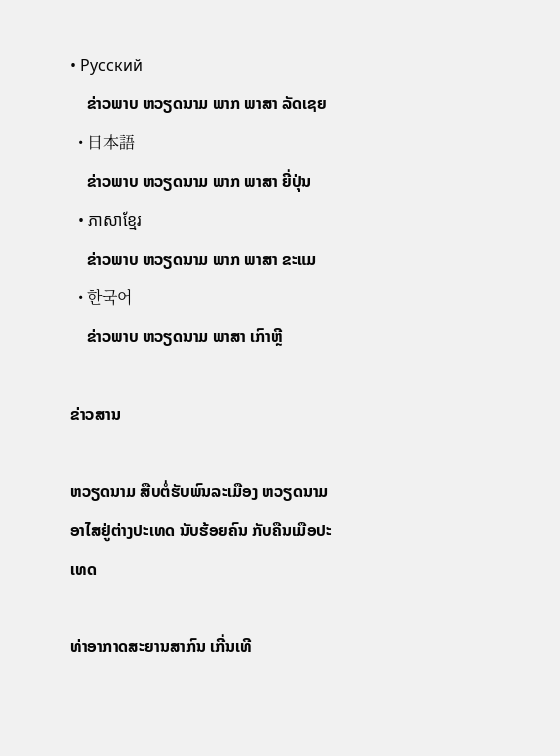• Русский
    ຂ່າວພາບ ຫວຽດນາມ ພາກ ພາສາ ລັດເຊຍ
  • 日本語
    ຂ່າວພາບ ຫວຽດນາມ ພາກ ພາສາ ຍີ່ປຸ່ນ
  • ភាសាខ្មែរ
    ຂ່າວພາບ ຫວຽດນາມ ພາກ ພາສາ ຂະແມ
  • 한국어
    ຂ່າວພາບ ຫວຽດນາມ ພາສາ ເກົາຫຼີ

ຂ່າວສານ

ຫວຽດນາມ ສືບຕໍ່ຮັບພົນລະເມືອງ ຫວຽດນາມ ອາໄສຢູ່ຕ່າງປະເທດ ນັບຮ້ອຍຄົນ ກັບຄືນເມືອປະເທດ

ທ່າອາກາດສະຍານສາກົນ ເກີ່ນເທີ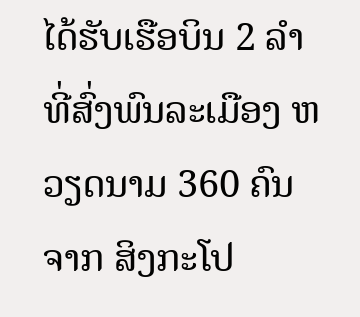ໄດ້ຮັບເຮືອບິນ 2 ລຳທີ່ສົ່ງພົນລະເມືອງ ຫວຽດນາມ 360 ຄົນ ຈາກ ສິງກະໂປ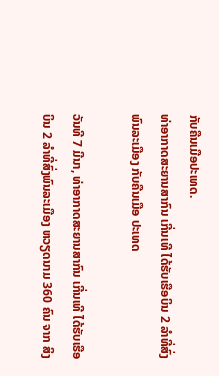ກັບຄືນເມືອປະເທດ.
ທ່າອາກາດສະຍານສາກົນ ເກີ່ນເທີ ໄດ້ຮັບເຮືອບິນ 2 ລຳທີ່ສົ່ງພົນລະເມືອງ ກັບຄືນເມືອ ປະເທດ

ວັນທີ 7 ມີນາ, ທ່າອາກາດສະຍານສາກົນ ເກີ່ນເທີ ໄດ້ຮັບເຮືອບິນ 2 ລຳທີ່ສົ່ງພົນລະເມືອງ ຫວຽດນາມ 360 ຄົນ ຈາກ ສິງ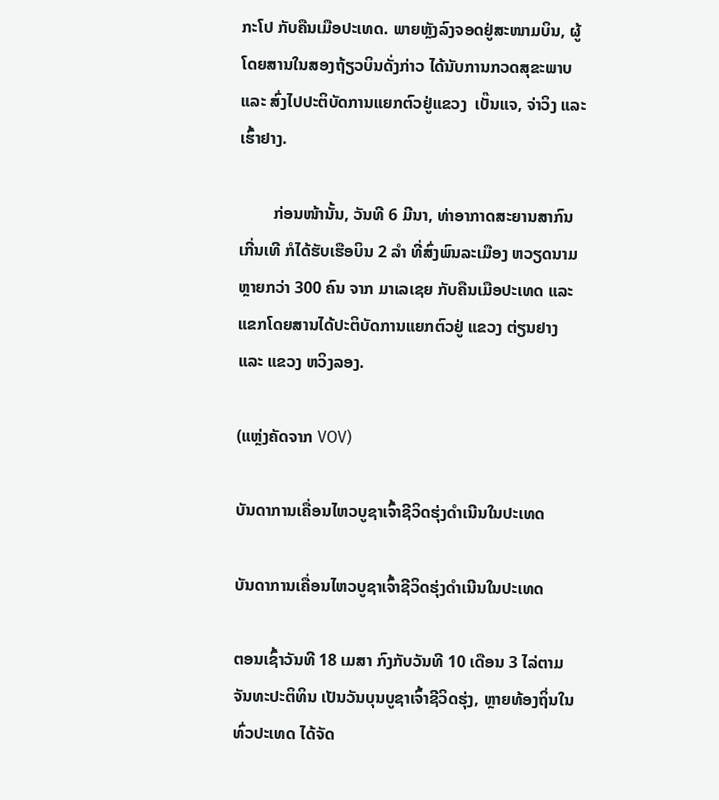ກະໂປ ກັບຄືນເມືອປະເທດ. ພາຍຫຼັງລົງຈອດຢູ່ສະໜາມບິນ, ຜູ້ໂດຍສານໃນສອງຖ້ຽວບິນດັ່ງກ່າວ ໄດ້ນັບການກວດສຸຂະພາບ ແລະ ສົ່ງໄປປະຕິບັດການແຍກຕົວຢູ່ແຂວງ  ເບັ໊ນແຈ, ຈ່າວິງ ແລະ ເຮົ້າຢາງ.

        ກ່ອນໜ້ານັ້ນ, ວັນທີ 6 ມີນາ, ທ່າອາກາດສະຍານສາກົນ ເກີ່ນເທີ ກໍໄດ້ຮັບເຮືອບິນ 2 ລຳ ທີ່ສົ່ງພົນລະເມືອງ ຫວຽດນາມ ຫຼາຍກວ່າ 300 ຄົນ ຈາກ ມາເລເຊຍ ກັບຄືນເມືອປະເທດ ແລະ ແຂກໂດຍສານໄດ້ປະຕິບັດການແຍກຕົວຢູ່ ແຂວງ ຕ່ຽນຢາງ ແລະ ແຂວງ ຫວິງລອງ.

(ແຫຼ່ງຄັດຈາກ VOV)

ບັນດາການເຄື່ອນໄຫວບູຊາເຈົ້າຊີວິດຮຸ່ງດຳເນີນໃນປະເທດ

ບັນດາການເຄື່ອນໄຫວບູຊາເຈົ້າຊີວິດຮຸ່ງດຳເນີນໃນປະເທດ

ຕອນເຊົ້າວັນທີ 18 ເມສາ ກົງກັບວັນທີ 10 ເດືອນ 3 ໄລ່ຕາມຈັນທະປະຕິທິນ ເປັນວັນບຸນບູຊາເຈົ້າຊີວິດຮຸ່ງ, ຫຼາຍທ້ອງຖິ່ນໃນທົ່ວປະເທດ ໄດ້ຈັດ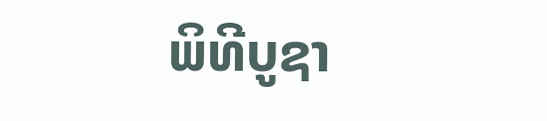ພິທີບູຊາ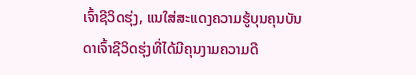ເຈົ້າຊີວິດຮຸ່ງ, ແນໃສ່ສະແດງຄວາມຮູ້ບຸນຄຸນບັນດາເຈົ້າຊີວິດຮຸ່ງທີ່ໄດ້ມີຄຸນງາມຄວາມດີ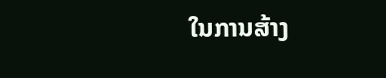ໃນການສ້າງ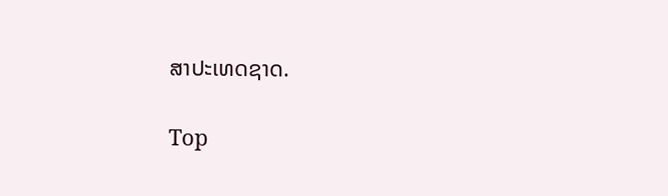ສາປະເທດຊາດ.

Top